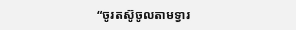“ចូរតស៊ូចូលតាមទ្វារ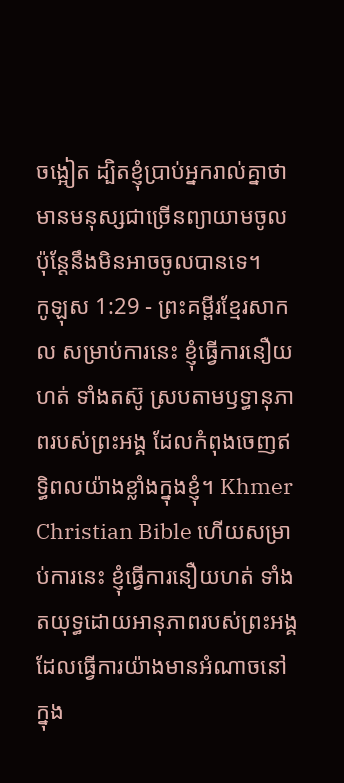ចង្អៀត ដ្បិតខ្ញុំប្រាប់អ្នករាល់គ្នាថា មានមនុស្សជាច្រើនព្យាយាមចូល ប៉ុន្តែនឹងមិនអាចចូលបានទេ។
កូឡុស 1:29 - ព្រះគម្ពីរខ្មែរសាកល សម្រាប់ការនេះ ខ្ញុំធ្វើការនឿយហត់ ទាំងតស៊ូ ស្របតាមឫទ្ធានុភាពរបស់ព្រះអង្គ ដែលកំពុងចេញឥទ្ធិពលយ៉ាងខ្លាំងក្នុងខ្ញុំ។ Khmer Christian Bible ហើយសម្រាប់ការនេះ ខ្ញុំធ្វើការនឿយហត់ ទាំងតយុទ្ធដោយអានុភាពរបស់ព្រះអង្គដែលធ្វើការយ៉ាងមានអំណាចនៅក្នុង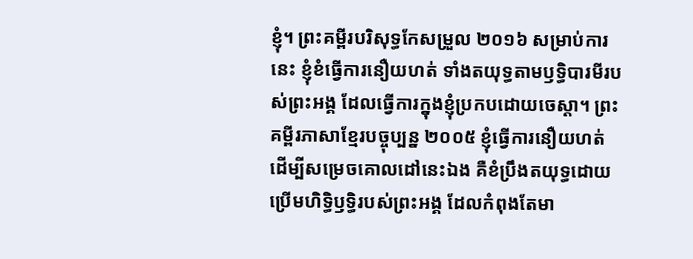ខ្ញុំ។ ព្រះគម្ពីរបរិសុទ្ធកែសម្រួល ២០១៦ សម្រាប់ការនេះ ខ្ញុំខំធ្វើការនឿយហត់ ទាំងតយុទ្ធតាមឫទ្ធិបារមីរបស់ព្រះអង្គ ដែលធ្វើការក្នុងខ្ញុំប្រកបដោយចេស្ដា។ ព្រះគម្ពីរភាសាខ្មែរបច្ចុប្បន្ន ២០០៥ ខ្ញុំធ្វើការនឿយហត់ ដើម្បីសម្រេចគោលដៅនេះឯង គឺខំប្រឹងតយុទ្ធដោយប្រើមហិទ្ធិឫទ្ធិរបស់ព្រះអង្គ ដែលកំពុងតែមា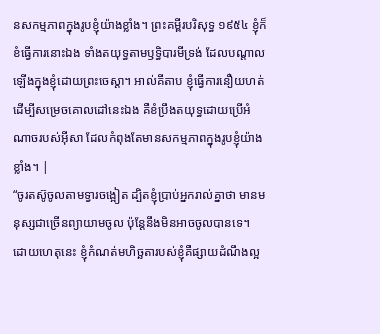នសកម្មភាពក្នុងរូបខ្ញុំយ៉ាងខ្លាំង។ ព្រះគម្ពីរបរិសុទ្ធ ១៩៥៤ ខ្ញុំក៏ខំធ្វើការនោះឯង ទាំងតយុទ្ធតាមឫទ្ធិបារមីទ្រង់ ដែលបណ្តាលឡើងក្នុងខ្ញុំដោយព្រះចេស្តា។ អាល់គីតាប ខ្ញុំធ្វើការនឿយហត់ដើម្បីសម្រេចគោលដៅនេះឯង គឺខំប្រឹងតយុទ្ធដោយប្រើអំណាចរបស់អ៊ីសា ដែលកំពុងតែមានសកម្មភាពក្នុងរូបខ្ញុំយ៉ាងខ្លាំង។ |
“ចូរតស៊ូចូលតាមទ្វារចង្អៀត ដ្បិតខ្ញុំប្រាប់អ្នករាល់គ្នាថា មានមនុស្សជាច្រើនព្យាយាមចូល ប៉ុន្តែនឹងមិនអាចចូលបានទេ។
ដោយហេតុនេះ ខ្ញុំកំណត់មហិច្ឆតារបស់ខ្ញុំគឺផ្សាយដំណឹងល្អ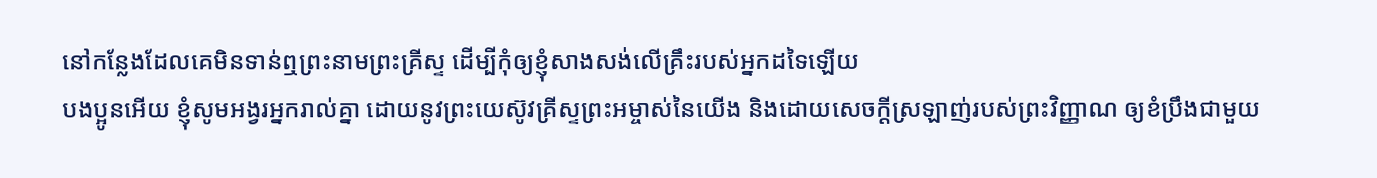នៅកន្លែងដែលគេមិនទាន់ឮព្រះនាមព្រះគ្រីស្ទ ដើម្បីកុំឲ្យខ្ញុំសាងសង់លើគ្រឹះរបស់អ្នកដទៃឡើយ
បងប្អូនអើយ ខ្ញុំសូមអង្វរអ្នករាល់គ្នា ដោយនូវព្រះយេស៊ូវគ្រីស្ទព្រះអម្ចាស់នៃយើង និងដោយសេចក្ដីស្រឡាញ់របស់ព្រះវិញ្ញាណ ឲ្យខំប្រឹងជាមួយ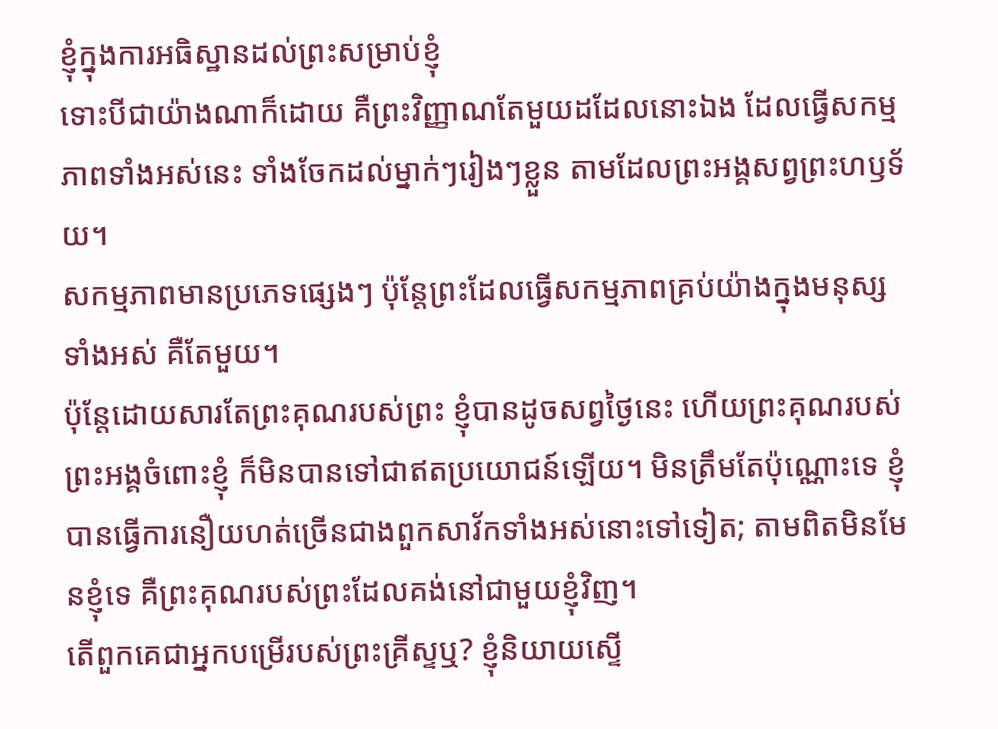ខ្ញុំក្នុងការអធិស្ឋានដល់ព្រះសម្រាប់ខ្ញុំ
ទោះបីជាយ៉ាងណាក៏ដោយ គឺព្រះវិញ្ញាណតែមួយដដែលនោះឯង ដែលធ្វើសកម្មភាពទាំងអស់នេះ ទាំងចែកដល់ម្នាក់ៗរៀងៗខ្លួន តាមដែលព្រះអង្គសព្វព្រះហឫទ័យ។
សកម្មភាពមានប្រភេទផ្សេងៗ ប៉ុន្តែព្រះដែលធ្វើសកម្មភាពគ្រប់យ៉ាងក្នុងមនុស្សទាំងអស់ គឺតែមួយ។
ប៉ុន្តែដោយសារតែព្រះគុណរបស់ព្រះ ខ្ញុំបានដូចសព្វថ្ងៃនេះ ហើយព្រះគុណរបស់ព្រះអង្គចំពោះខ្ញុំ ក៏មិនបានទៅជាឥតប្រយោជន៍ឡើយ។ មិនត្រឹមតែប៉ុណ្ណោះទេ ខ្ញុំបានធ្វើការនឿយហត់ច្រើនជាងពួកសាវ័កទាំងអស់នោះទៅទៀត; តាមពិតមិនមែនខ្ញុំទេ គឺព្រះគុណរបស់ព្រះដែលគង់នៅជាមួយខ្ញុំវិញ។
តើពួកគេជាអ្នកបម្រើរបស់ព្រះគ្រីស្ទឬ? ខ្ញុំនិយាយស្ទើ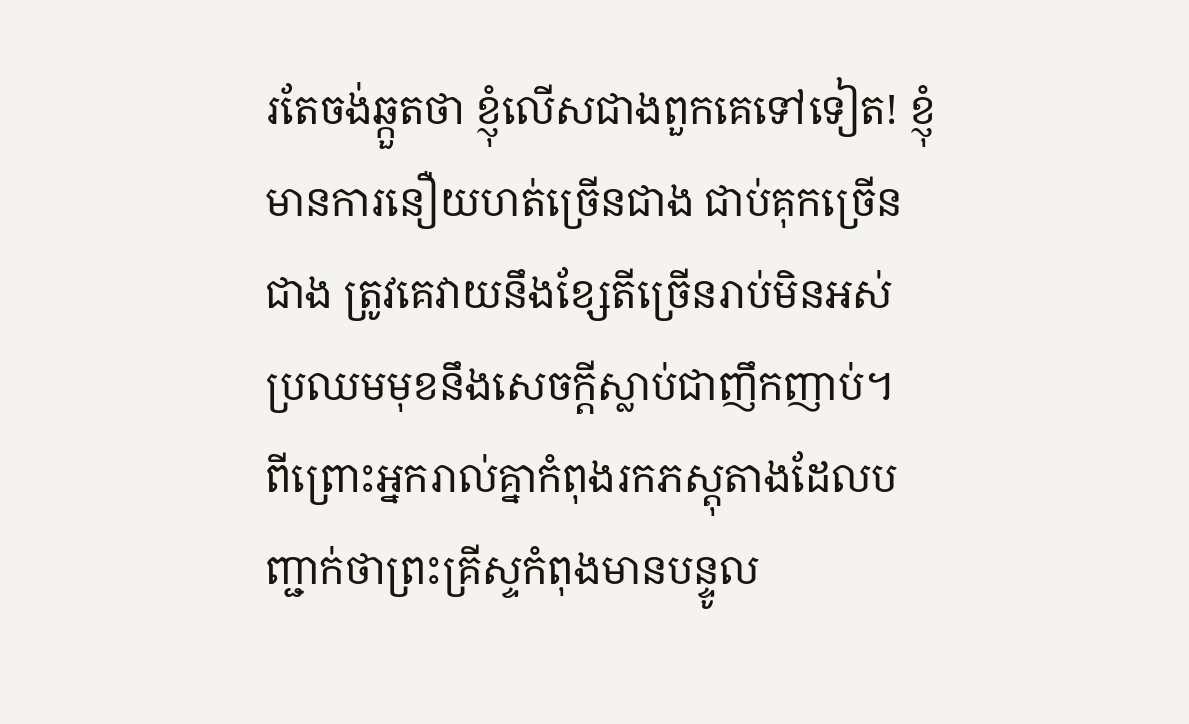រតែចង់ឆ្កួតថា ខ្ញុំលើសជាងពួកគេទៅទៀត! ខ្ញុំមានការនឿយហត់ច្រើនជាង ជាប់គុកច្រើនជាង ត្រូវគេវាយនឹងខ្សែតីច្រើនរាប់មិនអស់ ប្រឈមមុខនឹងសេចក្ដីស្លាប់ជាញឹកញាប់។
ពីព្រោះអ្នករាល់គ្នាកំពុងរកភស្តុតាងដែលបញ្ជាក់ថាព្រះគ្រីស្ទកំពុងមានបន្ទូល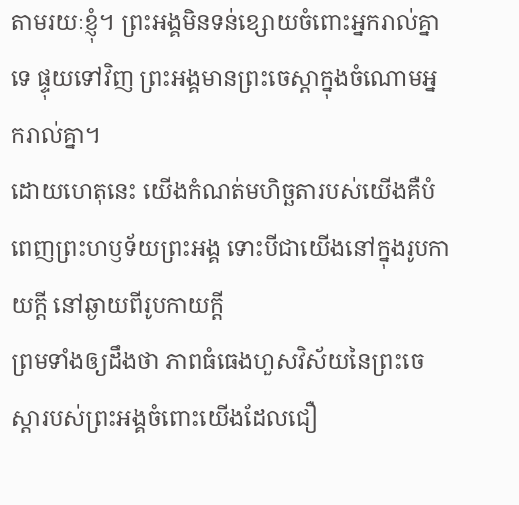តាមរយៈខ្ញុំ។ ព្រះអង្គមិនទន់ខ្សោយចំពោះអ្នករាល់គ្នាទេ ផ្ទុយទៅវិញ ព្រះអង្គមានព្រះចេស្ដាក្នុងចំណោមអ្នករាល់គ្នា។
ដោយហេតុនេះ យើងកំណត់មហិច្ឆតារបស់យើងគឺបំពេញព្រះហឫទ័យព្រះអង្គ ទោះបីជាយើងនៅក្នុងរូបកាយក្ដី នៅឆ្ងាយពីរូបកាយក្ដី
ព្រមទាំងឲ្យដឹងថា ភាពធំធេងហួសវិស័យនៃព្រះចេស្ដារបស់ព្រះអង្គចំពោះយើងដែលជឿ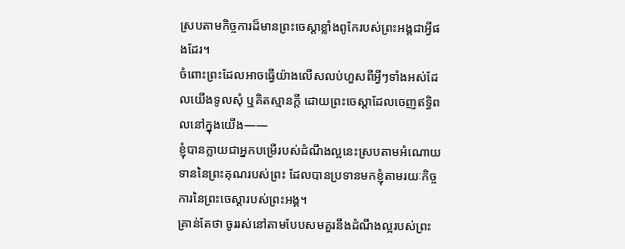ស្របតាមកិច្ចការដ៏មានព្រះចេស្ដាខ្លាំងពូកែរបស់ព្រះអង្គជាអ្វីផងដែរ។
ចំពោះព្រះដែលអាចធ្វើយ៉ាងលើសលប់ហួសពីអ្វីៗទាំងអស់ដែលយើងទូលសុំ ឬគិតស្មានក្ដី ដោយព្រះចេស្ដាដែលចេញឥទ្ធិពលនៅក្នុងយើង——
ខ្ញុំបានក្លាយជាអ្នកបម្រើរបស់ដំណឹងល្អនេះស្របតាមអំណោយទាននៃព្រះគុណរបស់ព្រះ ដែលបានប្រទានមកខ្ញុំតាមរយៈកិច្ចការនៃព្រះចេស្ដារបស់ព្រះអង្គ។
គ្រាន់តែថា ចូររស់នៅតាមបែបសមគួរនឹងដំណឹងល្អរបស់ព្រះ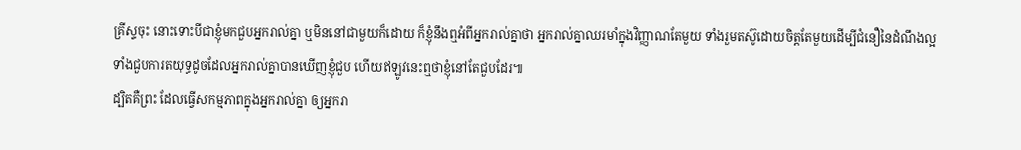គ្រីស្ទចុះ នោះទោះបីជាខ្ញុំមកជួបអ្នករាល់គ្នា ឬមិននៅជាមួយក៏ដោយ ក៏ខ្ញុំនឹងឮអំពីអ្នករាល់គ្នាថា អ្នករាល់គ្នាឈរមាំក្នុងវិញ្ញាណតែមួយ ទាំងរួមតស៊ូដោយចិត្តតែមួយដើម្បីជំនឿនៃដំណឹងល្អ
ទាំងជួបការតយុទ្ធដូចដែលអ្នករាល់គ្នាបានឃើញខ្ញុំជួប ហើយឥឡូវនេះឮថាខ្ញុំនៅតែជួបដែរ៕
ដ្បិតគឺព្រះ ដែលធ្វើសកម្មភាពក្នុងអ្នករាល់គ្នា ឲ្យអ្នករា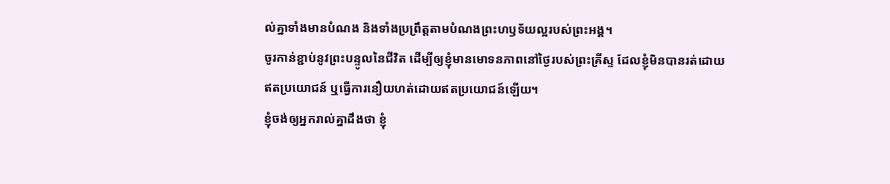ល់គ្នាទាំងមានបំណង និងទាំងប្រព្រឹត្តតាមបំណងព្រះហឫទ័យល្អរបស់ព្រះអង្គ។
ចូរកាន់ខ្ជាប់នូវព្រះបន្ទូលនៃជីវិត ដើម្បីឲ្យខ្ញុំមានមោទនភាពនៅថ្ងៃរបស់ព្រះគ្រីស្ទ ដែលខ្ញុំមិនបានរត់ដោយឥតប្រយោជន៍ ឬធ្វើការនឿយហត់ដោយឥតប្រយោជន៍ឡើយ។
ខ្ញុំចង់ឲ្យអ្នករាល់គ្នាដឹងថា ខ្ញុំ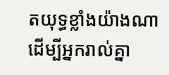តយុទ្ធខ្លាំងយ៉ាងណាដើម្បីអ្នករាល់គ្នា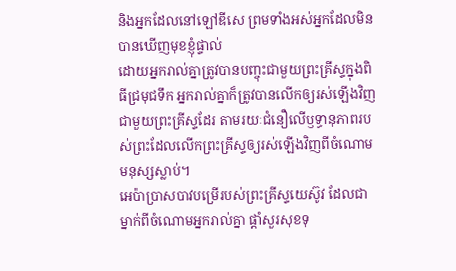និងអ្នកដែលនៅឡៅឌីសេ ព្រមទាំងអស់អ្នកដែលមិនបានឃើញមុខខ្ញុំផ្ទាល់
ដោយអ្នករាល់គ្នាត្រូវបានបញ្ចុះជាមួយព្រះគ្រីស្ទក្នុងពិធីជ្រមុជទឹក អ្នករាល់គ្នាក៏ត្រូវបានលើកឲ្យរស់ឡើងវិញជាមួយព្រះគ្រីស្ទដែរ តាមរយៈជំនឿលើឫទ្ធានុភាពរបស់ព្រះដែលលើកព្រះគ្រីស្ទឲ្យរស់ឡើងវិញពីចំណោមមនុស្សស្លាប់។
អេប៉ាប្រាសបាវបម្រើរបស់ព្រះគ្រីស្ទយេស៊ូវ ដែលជាម្នាក់ពីចំណោមអ្នករាល់គ្នា ផ្ដាំសួរសុខទុ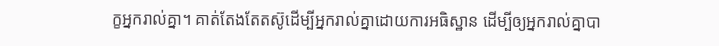ក្ខអ្នករាល់គ្នា។ គាត់តែងតែតស៊ូដើម្បីអ្នករាល់គ្នាដោយការអធិស្ឋាន ដើម្បីឲ្យអ្នករាល់គ្នាបា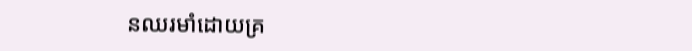នឈរមាំដោយគ្រ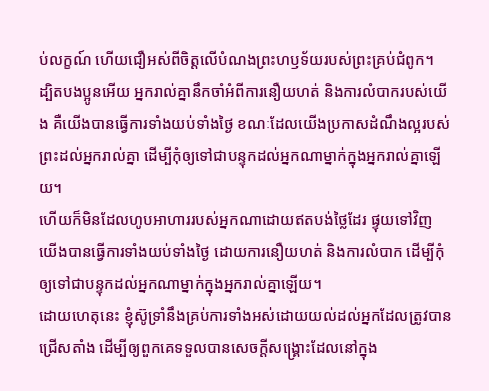ប់លក្ខណ៍ ហើយជឿអស់ពីចិត្តលើបំណងព្រះហឫទ័យរបស់ព្រះគ្រប់ជំពូក។
ដ្បិតបងប្អូនអើយ អ្នករាល់គ្នានឹកចាំអំពីការនឿយហត់ និងការលំបាករបស់យើង គឺយើងបានធ្វើការទាំងយប់ទាំងថ្ងៃ ខណៈដែលយើងប្រកាសដំណឹងល្អរបស់ព្រះដល់អ្នករាល់គ្នា ដើម្បីកុំឲ្យទៅជាបន្ទុកដល់អ្នកណាម្នាក់ក្នុងអ្នករាល់គ្នាឡើយ។
ហើយក៏មិនដែលហូបអាហាររបស់អ្នកណាដោយឥតបង់ថ្លៃដែរ ផ្ទុយទៅវិញ យើងបានធ្វើការទាំងយប់ទាំងថ្ងៃ ដោយការនឿយហត់ និងការលំបាក ដើម្បីកុំឲ្យទៅជាបន្ទុកដល់អ្នកណាម្នាក់ក្នុងអ្នករាល់គ្នាឡើយ។
ដោយហេតុនេះ ខ្ញុំស៊ូទ្រាំនឹងគ្រប់ការទាំងអស់ដោយយល់ដល់អ្នកដែលត្រូវបានជ្រើសតាំង ដើម្បីឲ្យពួកគេទទួលបានសេចក្ដីសង្គ្រោះដែលនៅក្នុង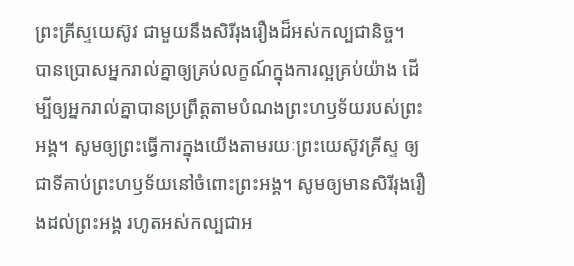ព្រះគ្រីស្ទយេស៊ូវ ជាមួយនឹងសិរីរុងរឿងដ៏អស់កល្បជានិច្ច។
បានប្រោសអ្នករាល់គ្នាឲ្យគ្រប់លក្ខណ៍ក្នុងការល្អគ្រប់យ៉ាង ដើម្បីឲ្យអ្នករាល់គ្នាបានប្រព្រឹត្តតាមបំណងព្រះហឫទ័យរបស់ព្រះអង្គ។ សូមឲ្យព្រះធ្វើការក្នុងយើងតាមរយៈព្រះយេស៊ូវគ្រីស្ទ ឲ្យជាទីគាប់ព្រះហឫទ័យនៅចំពោះព្រះអង្គ។ សូមឲ្យមានសិរីរុងរឿងដល់ព្រះអង្គ រហូតអស់កល្បជាអ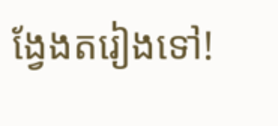ង្វែងតរៀងទៅ!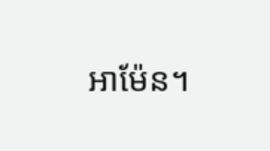អាម៉ែន។